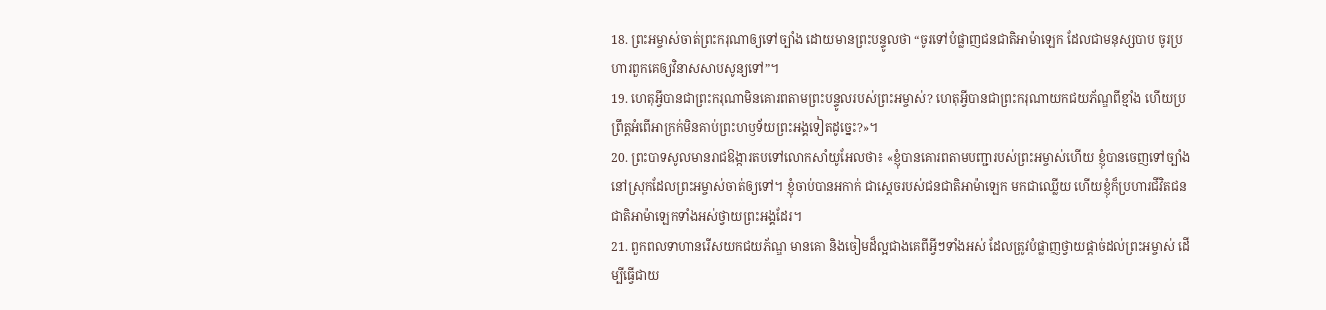18. ព្រះអម្ចាស់ចាត់ព្រះករុណាឲ្យទៅច្បាំង ដោយមានព្រះបន្ទូលថា “ចូរទៅបំផ្លាញជនជាតិអាម៉ាឡេក ដែលជាមនុស្សបាប ចូរប្រហារពួកគេឲ្យវិនាសសាបសូន្យទៅ”។
19. ហេតុអ្វីបានជាព្រះករុណាមិនគោរពតាមព្រះបន្ទូលរបស់ព្រះអម្ចាស់? ហេតុអ្វីបានជាព្រះករុណាយកជយភ័ណ្ឌពីខ្មាំង ហើយប្រព្រឹត្តអំពើអាក្រក់មិនគាប់ព្រះហឫទ័យព្រះអង្គទៀតដូច្នេះ?»។
20. ព្រះបាទសូលមានរាជឱង្ការតបទៅលោកសាំយូអែលថា៖ «ខ្ញុំបានគោរពតាមបញ្ជារបស់ព្រះអម្ចាស់ហើយ ខ្ញុំបានចេញទៅច្បាំងនៅស្រុកដែលព្រះអម្ចាស់ចាត់ឲ្យទៅ។ ខ្ញុំចាប់បានអកាក់ ជាស្ដេចរបស់ជនជាតិអាម៉ាឡេក មកជាឈ្លើយ ហើយខ្ញុំក៏ប្រហារជីវិតជនជាតិអាម៉ាឡេកទាំងអស់ថ្វាយព្រះអង្គដែរ។
21. ពួកពលទាហានរើសយកជយភ័ណ្ឌ មានគោ និងចៀមដ៏ល្អជាងគេពីអ្វីៗទាំងអស់ ដែលត្រូវបំផ្លាញថ្វាយផ្ដាច់ដល់ព្រះអម្ចាស់ ដើម្បីធ្វើជាយ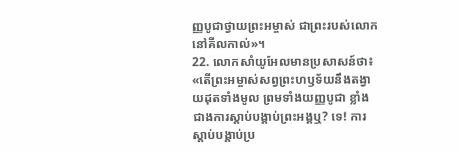ញ្ញបូជាថ្វាយព្រះអម្ចាស់ ជាព្រះរបស់លោកនៅគីលកាល់»។
22. លោកសាំយូអែលមានប្រសាសន៍ថា៖ «តើព្រះអម្ចាស់សព្វព្រះហឫទ័យនឹងតង្វាយដុតទាំងមូល ព្រមទាំងយញ្ញបូជា ខ្លាំងជាងការស្ដាប់បង្គាប់ព្រះអង្គឬ? ទេ! ការស្ដាប់បង្គាប់ប្រ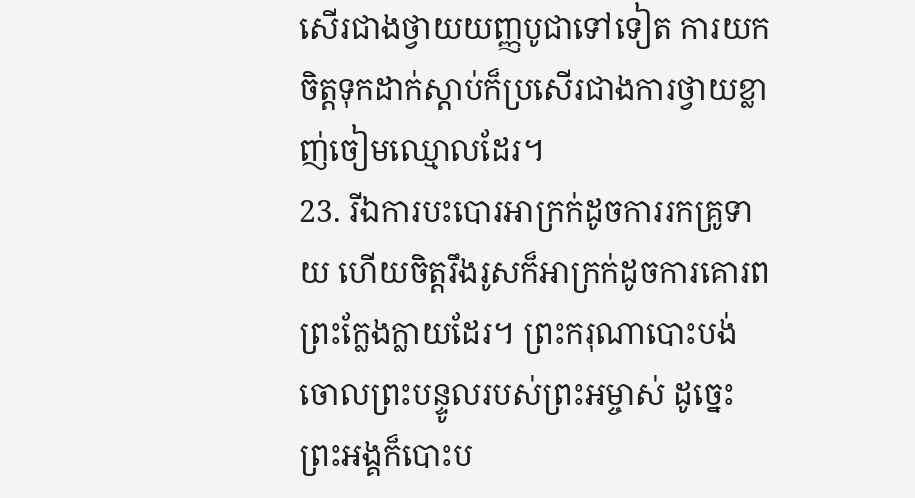សើរជាងថ្វាយយញ្ញបូជាទៅទៀត ការយកចិត្តទុកដាក់ស្ដាប់ក៏ប្រសើរជាងការថ្វាយខ្លាញ់ចៀមឈ្មោលដែរ។
23. រីឯការបះបោរអាក្រក់ដូចការរកគ្រូទាយ ហើយចិត្តរឹងរូសក៏អាក្រក់ដូចការគោរពព្រះក្លែងក្លាយដែរ។ ព្រះករុណាបោះបង់ចោលព្រះបន្ទូលរបស់ព្រះអម្ចាស់ ដូច្នេះ ព្រះអង្គក៏បោះប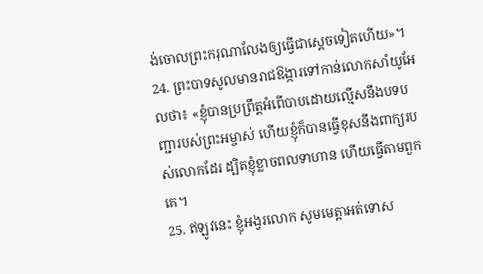ង់ចោលព្រះករុណាលែងឲ្យធ្វើជាស្ដេចទៀតហើយ»។
24. ព្រះបាទសូលមានរាជឱង្ការទៅកាន់លោកសាំយូអែលថា៖ «ខ្ញុំបានប្រព្រឹត្តអំពើបាបដោយល្មើសនឹងបទបញ្ជារបស់ព្រះអម្ចាស់ ហើយខ្ញុំក៏បានធ្វើខុសនឹងពាក្យរបស់លោកដែរ ដ្បិតខ្ញុំខ្លាចពលទាហាន ហើយធ្វើតាមពួកគេ។
25. ឥឡូវនេះ ខ្ញុំអង្វរលោក សូមមេត្តាអត់ទោស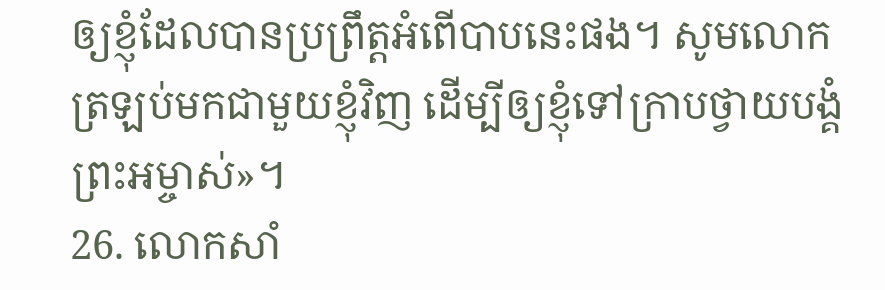ឲ្យខ្ញុំដែលបានប្រព្រឹត្តអំពើបាបនេះផង។ សូមលោកត្រឡប់មកជាមួយខ្ញុំវិញ ដើម្បីឲ្យខ្ញុំទៅក្រាបថ្វាយបង្គំព្រះអម្ចាស់»។
26. លោកសាំ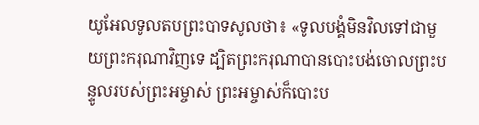យូអែលទូលតបព្រះបាទសូលថា៖ «ទូលបង្គំមិនវិលទៅជាមួយព្រះករុណាវិញទេ ដ្បិតព្រះករុណាបានបោះបង់ចោលព្រះបន្ទូលរបស់ព្រះអម្ចាស់ ព្រះអម្ចាស់ក៏បោះប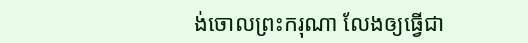ង់ចោលព្រះករុណា លែងឲ្យធ្វើជា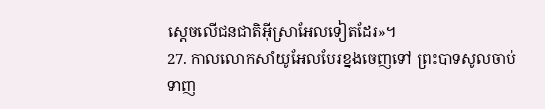ស្ដេចលើជនជាតិអ៊ីស្រាអែលទៀតដែរ»។
27. កាលលោកសាំយូអែលបែរខ្នងចេញទៅ ព្រះបាទសូលចាប់ទាញ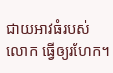ជាយអាវធំរបស់លោក ធ្វើឲ្យរហែក។